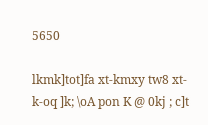5650

lkmk]tot]fa xt-kmxy tw8 xt-k-oq ]k; \oA pon K @ 0kj ; c]t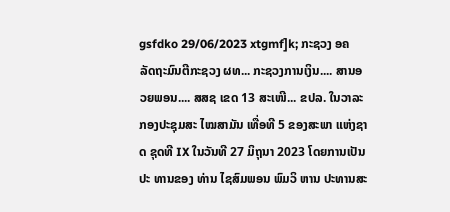gsfdko 29/06/2023 xtgmf]k; ກະຊວງ ອຄ ລັດຖະມົນຕີກະຊວງ ຜທ... ກະຊວງການເງິນ.... ສານອວຍພອນ.... ສສຊ ເຂດ 13 ສະເໜີ... ຂປລ. ໃນວາລະກອງປະຊຸມສະ ໄໝສາມັນ ເທື່ອທີ 5 ຂອງສະພາ ແຫ່ງຊາດ ຊຸດທີ IX ໃນວັນທີ 27 ມິຖຸນາ 2023 ໂດຍການເປັນປະ ທານຂອງ ທ່ານ ໄຊສົມພອນ ພົມວິ ຫານ ປະທານສະ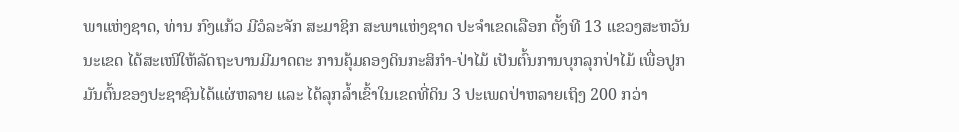ພາແຫ່ງຊາດ, ທ່ານ ກົງແກ້ວ ມີວໍລະຈັກ ສະມາຊິກ ສະພາແຫ່ງຊາດ ປະຈຳເຂດເລືອກ ຕັ້ງທີ 13 ແຂວງສະຫວັນນະເຂດ ໄດ້ສະເໜີໃຫ້ລັດຖະບານມີມາດຕະ ການຄຸ້ມຄອງດິນກະສິກຳ-ປ່າໄມ້ ເປັນຕົ້ນການບຸກລຸກປ່າໄມ້ ເພື່ອປູກ ມັນຕົ້ນຂອງປະຊາຊົນໄດ້ແຜ່ຫລາຍ ແລະ ໄດ້ລຸກລໍ້າເຂົ້າໃນເຂດທີ່ດິນ 3 ປະເພດປ່າຫລາຍເຖິງ 200 ກວ່າ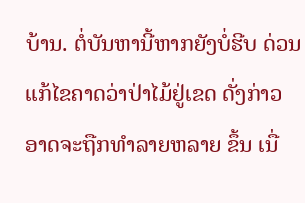ບ້ານ. ຕໍ່ບັນຫານີ້ຫາກຍັງບໍ່ຮີບ ດ່ວນແກ້ໄຂຄາດວ່າປ່າໄມ້ຢູ່ເຂດ ດັ່ງກ່າວ ອາດຈະຖືກທຳລາຍຫລາຍ ຂຶ້ນ ເນື່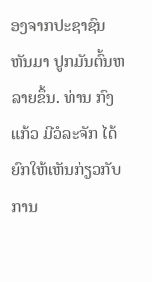ອງຈາກປະຊາຊົນຫັນມາ ປູກມັນຕົ້ນຫລາຍຂຶ້ນ. ທ່ານ ກົງແກ້ວ ມີວໍລະຈັກ ໄດ້ ຍົກໃຫ້ເຫັນກ່ຽວກັບການ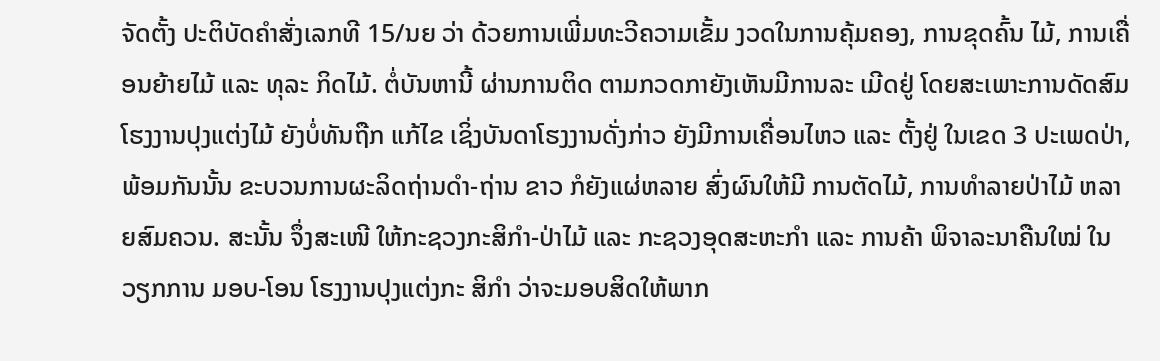ຈັດຕັ້ງ ປະຕິບັດຄຳສັ່ງເລກທີ 15/ນຍ ວ່າ ດ້ວຍການເພີ່ມທະວີຄວາມເຂັ້ມ ງວດໃນການຄຸ້ມຄອງ, ການຂຸດຄົ້ນ ໄມ້, ການເຄື່ອນຍ້າຍໄມ້ ແລະ ທຸລະ ກິດໄມ້. ຕໍ່ບັນຫານີ້ ຜ່ານການຕິດ ຕາມກວດກາຍັງເຫັນມີການລະ ເມີດຢູ່ ໂດຍສະເພາະການດັດສົມ ໂຮງງານປຸງແຕ່ງໄມ້ ຍັງບໍ່ທັນຖືກ ແກ້ໄຂ ເຊິ່ງບັນດາໂຮງງານດັ່ງກ່າວ ຍັງມີການເຄື່ອນໄຫວ ແລະ ຕັ້ງຢູ່ ໃນເຂດ 3 ປະເພດປ່າ, ພ້ອມກັນນັ້ນ ຂະບວນການຜະລິດຖ່ານດຳ-ຖ່ານ ຂາວ ກໍຍັງແຜ່ຫລາຍ ສົ່ງຜົນໃຫ້ມີ ການຕັດໄມ້, ການທຳລາຍປ່າໄມ້ ຫລາຍສົມຄວນ. ສະນັ້ນ ຈຶ່ງສະເໜີ ໃຫ້ກະຊວງກະສິກຳ-ປ່າໄມ້ ແລະ ກະຊວງອຸດສະຫະກຳ ແລະ ການຄ້າ ພິຈາລະນາຄືນໃໝ່ ໃນວຽກການ ມອບ-ໂອນ ໂຮງງານປຸງແຕ່ງກະ ສິກຳ ວ່າຈະມອບສິດໃຫ້ພາກ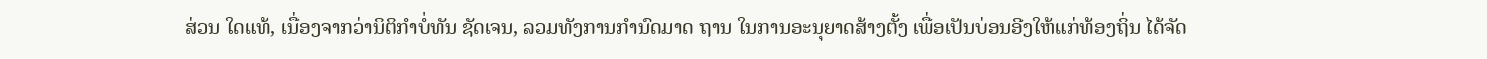ສ່ວນ ໃດແທ້, ເນື່ອງຈາກວ່ານິຕິກຳບໍ່ທັນ ຊັດເຈນ, ລວມທັງການກຳນົດມາດ ຖານ ໃນການອະນຸຍາດສ້າງຕັ້ງ ເພື່ອເປັນບ່ອນອີງໃຫ້ແກ່ທ້ອງຖິ່ນ ໄດ້ຈັດ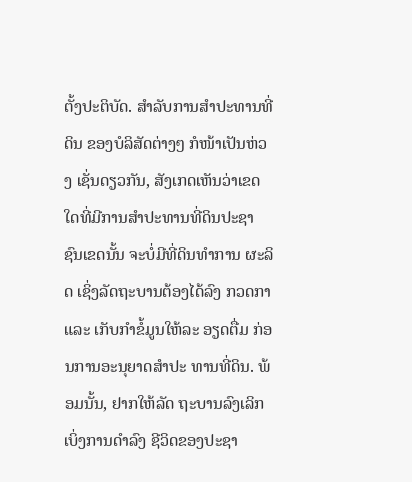ຕັ້ງປະຕິບັດ. ສຳລັບການສຳປະທານທີ່ດິນ ຂອງບໍລິສັດຕ່າງໆ ກໍໜ້າເປັນຫ່ວງ ເຊັ່ນດຽວກັນ, ສັງເກດເຫັນວ່າເຂດ ໃດທີ່ມີການສຳປະທານທີ່ດິນປະຊາ ຊົນເຂດນັ້ນ ຈະບໍ່ມີທີ່ດິນທຳການ ຜະລິດ ເຊິ່ງລັດຖະບານຕ້ອງໄດ້ລົງ ກວດກາ ແລະ ເກັບກຳຂໍ້ມູນໃຫ້ລະ ອຽດຕື່ມ ກ່ອນການອະນຸຍາດສຳປະ ທານທີ່ດິນ. ພ້ອມນັ້ນ, ຢາກໃຫ້ລັດ ຖະບານລົງເລິກເບິ່ງການດຳລົງ ຊີວິດຂອງປະຊາ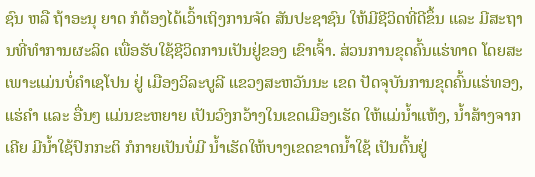ຊົນ ຫລື ຖ້າອະນຸ ຍາດ ກໍຕ້ອງໄດ້ເວົ້າເຖິງການຈັດ ສັນປະຊາຊົນ ໃຫ້ມີຊີວິດທີ່ດີຂຶ້ນ ແລະ ມີສະຖານທີ່ທຳການຜະລິດ ເພື່ອຮັບໃຊ້ຊີວິດການເປັນຢູ່ຂອງ ເຂົາເຈົ້າ. ສ່ວນການຂຸດຄົ້ນແຮ່ທາດ ໂດຍສະເພາະແມ່ນບໍ່ຄຳເຊໂປນ ຢູ່ ເມືອງວິລະບູລີ ແຂວງສະຫວັນນະ ເຂດ ປັດຈຸບັນການຂຸດຄົ້ນແຮ່ທອງ, ແຮ່ຄຳ ແລະ ອື່ນໆ ແມ່ນຂະຫຍາຍ ເປັນວົງກວ້າງໃນເຂດເມືອງເຮັດ ໃຫ້ແມ່ນ້ຳແຫ້ງ, ນ້ຳສ້າງຈາກເຄີຍ ມີນ້ຳໃຊ້ປົກກະຕິ ກໍກາຍເປັນບໍ່ມີ ນ້ຳເຮັດໃຫ້ບາງເຂດຂາດນ້ຳໃຊ້ ເປັນຕົ້ນຢູ່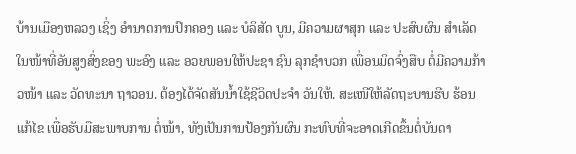ບ້ານເມືອງຫລວງ ເຊິ່ງ ອຳນາດການປົກຄອງ ແລະ ບໍລິສັດ ບູນ, ມີຄວາມຜາສຸກ ແລະ ປະສົບຜົນ ສຳເລັດໃນໜ້າທີ່ອັນສູງສົ່ງຂອງ ພະອົງ ແລະ ອວຍພອນໃຫ້ປະຊາ ຊົນ ລຸກຊຳບວກ ເພື່ອນມິດຈົ່ງສືບ ຕໍ່ມີຄວາມກ້າວໜ້າ ແລະ ວັດທະນາ ຖາວອນ. ຕ້ອງໄດ້ຈັດສັນນ້ຳໃຊ້ຊີວິດປະຈຳ ວັນໃຫ້. ສະເໜີໃຫ້ລັດຖະບານຮີບ ຮ້ອນແກ້ໄຂ ເພື່ອຮັບມືສະພາບການ ຕໍ່ໜ້າ, ທັງເປັນການປ້ອງກັນຜົນ ກະທົບທີ່ຈະອາດເກີດຂຶ້ນຕໍ່ບັນດາ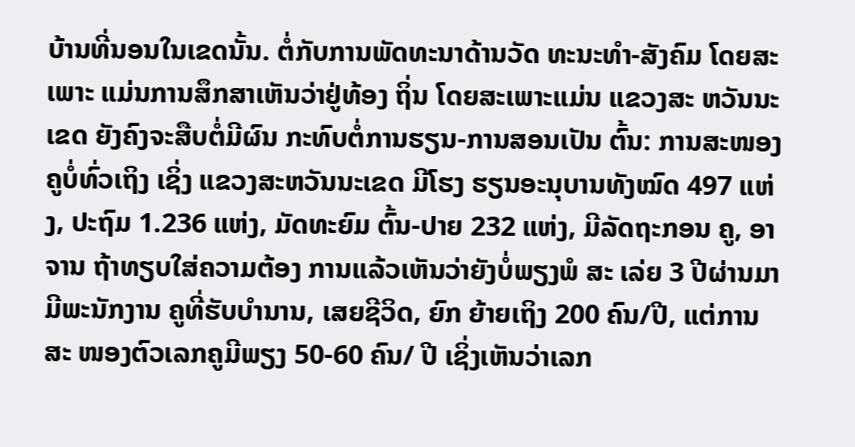ບ້ານທີ່ນອນໃນເຂດນັ້ນ. ຕໍ່ກັບການພັດທະນາດ້ານວັດ ທະນະທຳ-ສັງຄົມ ໂດຍສະເພາະ ແມ່ນການສຶກສາເຫັນວ່າຢູ່ທ້ອງ ຖິ່ນ ໂດຍສະເພາະແມ່ນ ແຂວງສະ ຫວັນນະເຂດ ຍັງຄົງຈະສືບຕໍ່ມີຜົນ ກະທົບຕໍ່ການຮຽນ-ການສອນເປັນ ຕົ້ນ: ການສະໜອງຄູບໍ່ທົ່ວເຖິງ ເຊິ່ງ ແຂວງສະຫວັນນະເຂດ ມີໂຮງ ຮຽນອະນຸບານທັງໝົດ 497 ແຫ່ງ, ປະຖົມ 1.236 ແຫ່ງ, ມັດທະຍົມ ຕົ້ນ-ປາຍ 232 ແຫ່ງ, ມີລັດຖະກອນ ຄູ, ອາຈານ ຖ້າທຽບໃສ່ຄວາມຕ້ອງ ການແລ້ວເຫັນວ່າຍັງບໍ່ພຽງພໍ ສະ ເລ່ຍ 3 ປີຜ່ານມາ ມີພະນັກງານ ຄູທີ່ຮັບບຳນານ, ເສຍຊີວິດ, ຍົກ ຍ້າຍເຖິງ 200 ຄົນ/ປີ, ແຕ່ການສະ ໜອງຕົວເລກຄູມີພຽງ 50-60 ຄົນ/ ປີ ເຊິ່ງເຫັນວ່າເລກ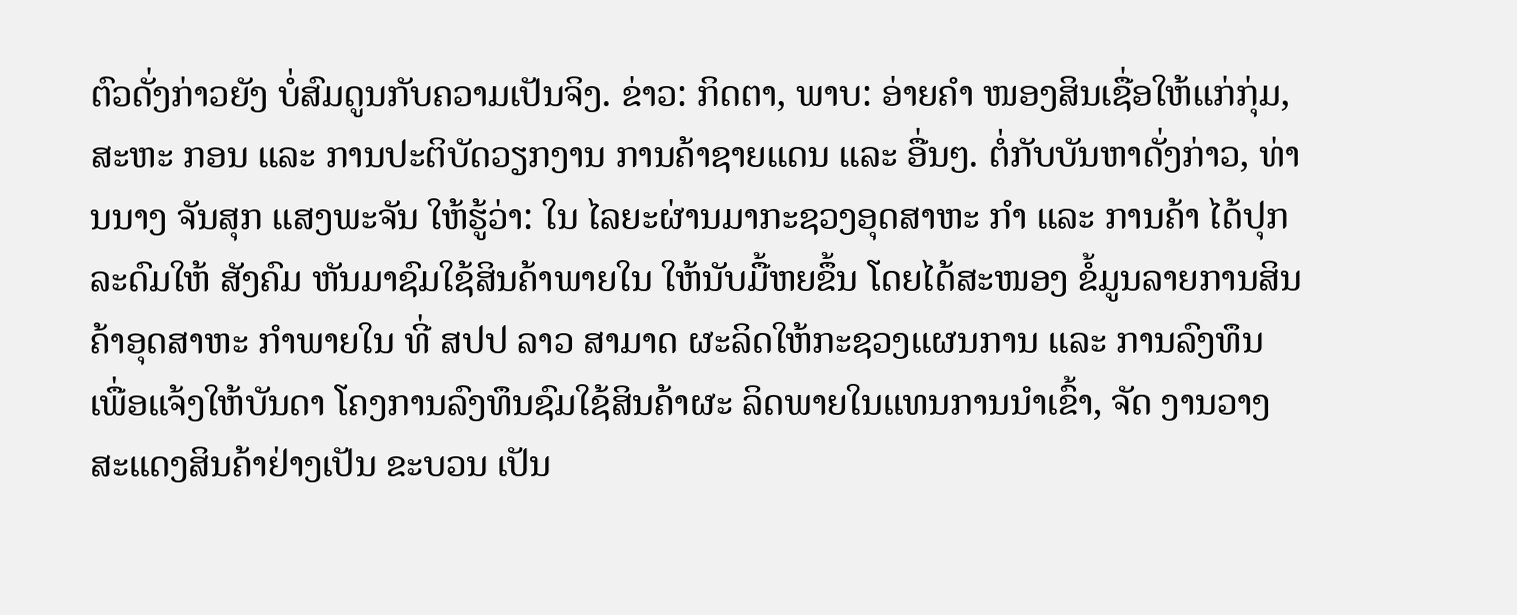ຕົວດັ່ງກ່າວຍັງ ບໍ່ສົມດູນກັບຄວາມເປັນຈິງ. ຂ່າວ: ກິດຕາ, ພາບ: ອ່າຍຄຳ ໜອງສິນເຊື່ອໃຫ້ແກ່ກຸ່ມ, ສະຫະ ກອນ ແລະ ການປະຕິບັດວຽກງານ ການຄ້າຊາຍແດນ ແລະ ອື່ນໆ. ຕໍ່ກັບບັນຫາດັ່ງກ່າວ, ທ່ານນາງ ຈັນສຸກ ແສງພະຈັນ ໃຫ້ຮູ້ວ່າ: ໃນ ໄລຍະຜ່ານມາກະຊວງອຸດສາຫະ ກຳ ແລະ ການຄ້າ ໄດ້ປຸກລະດົມໃຫ້ ສັງຄົມ ຫັນມາຊົມໃຊ້ສິນຄ້າພາຍໃນ ໃຫ້ນັບມື້ຫຍຂຶ້ນ ໂດຍໄດ້ສະໜອງ ຂໍ້ມູນລາຍການສິນຄ້າອຸດສາຫະ ກໍາພາຍໃນ ທີ່ ສປປ ລາວ ສາມາດ ຜະລິດໃຫ້ກະຊວງແຜນການ ແລະ ການລົງທຶນ ເພື່ອແຈ້ງໃຫ້ບັນດາ ໂຄງການລົງທຶນຊົມໃຊ້ສິນຄ້າຜະ ລິດພາຍໃນແທນການນຳເຂົ້າ, ຈັດ ງານວາງສະແດງສິນຄ້າຢ່າງເປັນ ຂະບວນ ເປັນ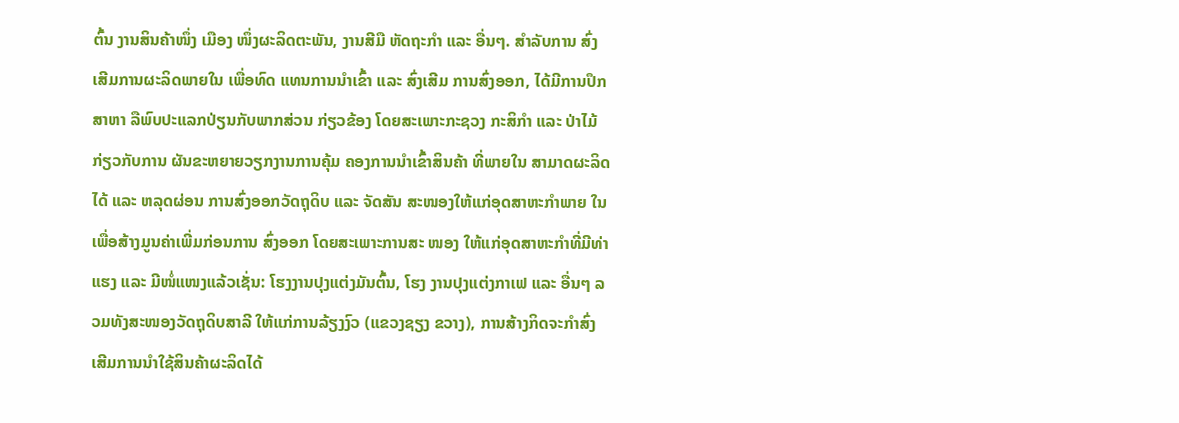ຕົ້ນ ງານສິນຄ້າໜຶ່ງ ເມືອງ ໜຶ່ງຜະລິດຕະພັນ, ງານສີມື ຫັດຖະກໍາ ແລະ ອື່ນໆ. ສຳລັບການ ສົ່ງເສີມການຜະລິດພາຍໃນ ເພື່ອທົດ ແທນການນໍາເຂົ້າ ແລະ ສົ່ງເສີມ ການສົ່ງອອກ, ໄດ້ມີການປຶກສາຫາ ລືພົບປະແລກປ່ຽນກັບພາກສ່ວນ ກ່ຽວຂ້ອງ ໂດຍສະເພາະກະຊວງ ກະສິກໍາ ແລະ ປ່າໄມ້ ກ່ຽວກັບການ ຜັນຂະຫຍາຍວຽກງານການຄຸ້ມ ຄອງການນຳເຂົ້າສິນຄ້າ ທີ່ພາຍໃນ ສາມາດຜະລິດໄດ້ ແລະ ຫລຸດຜ່ອນ ການສົ່ງອອກວັດຖຸດິບ ແລະ ຈັດສັນ ສະໜອງໃຫ້ແກ່ອຸດສາຫະກໍາພາຍ ໃນ ເພື່ອສ້າງມູນຄ່າເພີ່ມກ່ອນການ ສົ່ງອອກ ໂດຍສະເພາະການສະ ໜອງ ໃຫ້ແກ່ອຸດສາຫະກໍາທີ່ມີທ່າ ແຮງ ແລະ ມີໜໍ່ແໜງແລ້ວເຊັ່ນ: ໂຮງງານປຸງແຕ່ງມັນຕົ້ນ, ໂຮງ ງານປຸງແຕ່ງກາເຟ ແລະ ອື່ນໆ ລວມທັງສະໜອງວັດຖຸດິບສາລີ ໃຫ້ແກ່ການລ້ຽງງົວ (ແຂວງຊຽງ ຂວາງ), ການສ້າງກິດຈະກຳສົ່ງ ເສີມການນຳໃຊ້ສິນຄ້າຜະລິດໄດ້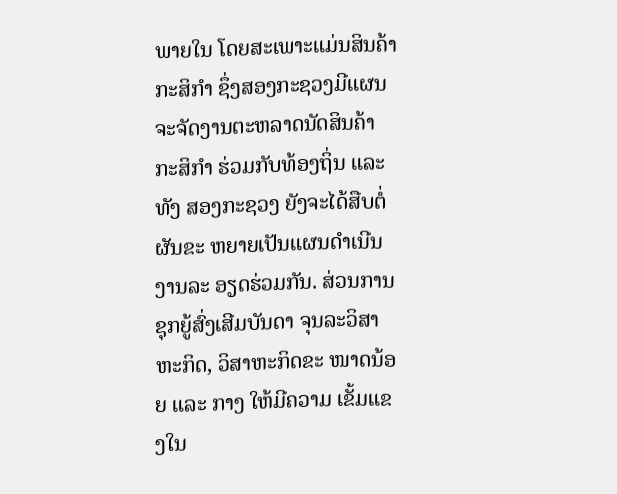ພາຍໃນ ໂດຍສະເພາະແມ່ນສິນຄ້າ ກະສິກຳ ຊຶ່ງສອງກະຊວງມີແຜນ ຈະຈັດງານຕະຫລາດນັດສິນຄ້າ ກະສິກຳ ຮ່ວມກັບທ້ອງຖິ່ນ ແລະ ທັງ ສອງກະຊວງ ຍັງຈະໄດ້ສືບຕໍ່ຜັນຂະ ຫຍາຍເປັນແຜນດຳເນີນງານລະ ອຽດຮ່ວມກັນ. ສ່ວນການຊຸກຍູ້ສົ່ງເສີມບັນດາ ຈຸນລະວິສາຫະກິດ, ວິສາຫະກິດຂະ ໜາດນ້ອຍ ແລະ ກາງ ໃຫ້ມີຄວາມ ເຂັ້ມແຂງໃນ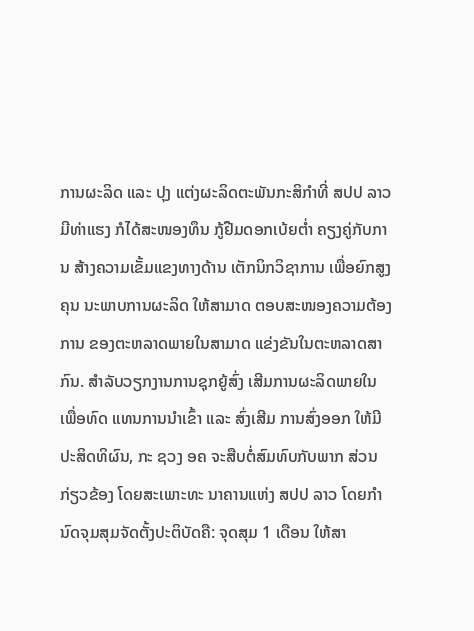ການຜະລິດ ແລະ ປຸງ ແຕ່ງຜະລິດຕະພັນກະສິກຳທີ່ ສປປ ລາວ ມີທ່າແຮງ ກໍໄດ້ສະໜອງທຶນ ກູ້ຢືມດອກເບ້ຍຕໍ່າ ຄຽງຄູ່ກັບການ ສ້າງຄວາມເຂັ້ມແຂງທາງດ້ານ ເຕັກນິກວິຊາການ ເພື່ອຍົກສູງຄຸນ ນະພາບການຜະລິດ ໃຫ້ສາມາດ ຕອບສະໜອງຄວາມຕ້ອງການ ຂອງຕະຫລາດພາຍໃນສາມາດ ແຂ່ງຂັນໃນຕະຫລາດສາກົນ. ສຳລັບວຽກງານການຊຸກຍູ້ສົ່ງ ເສີມການຜະລິດພາຍໃນ ເພື່ອທົດ ແທນການນໍາເຂົ້າ ແລະ ສົ່ງເສີມ ການສົ່ງອອກ ໃຫ້ມີປະສິດທິຜົນ, ກະ ຊວງ ອຄ ຈະສືບຕໍ່ສົມທົບກັບພາກ ສ່ວນກ່ຽວຂ້ອງ ໂດຍສະເພາະທະ ນາຄານແຫ່ງ ສປປ ລາວ ໂດຍກຳ ນົດຈຸມສຸມຈັດຕັ້ງປະຕິບັດຄື: ຈຸດສຸມ 1 ເດືອນ ໃຫ້ສາ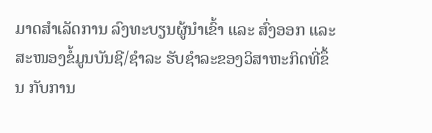ມາດສຳເລັດການ ລົງທະບຽນຜູ້ນຳເຂົ້າ ແລະ ສົ່ງອອກ ແລະ ສະໜອງຂໍ້ມູນບັນຊີ/ຊຳລະ ຮັບຊຳລະຂອງວິສາຫະກິດທີ່ຂຶ້ນ ກັບການ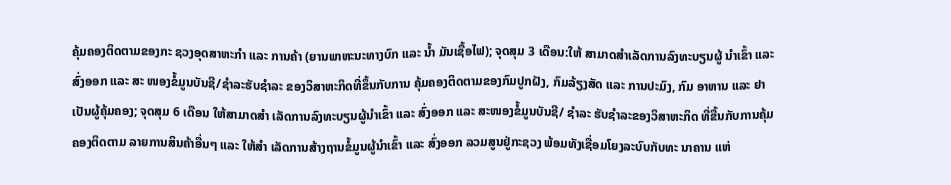ຄຸ້ມຄອງຕິດຕາມຂອງກະ ຊວງອຸດສາຫະກຳ ແລະ ການຄ້າ (ຍານພາຫະນະທາງບົກ ແລະ ນ້ຳ ມັນເຊື້ອໄຟ); ຈຸດສຸມ 3 ເດືອນ:ໃຫ້ ສາມາດສຳເລັດການລົງທະບຽນຜູ້ ນຳເຂົ້າ ແລະ ສົ່ງອອກ ແລະ ສະ ໜອງຂໍ້ມູນບັນຊີ/ຊຳລະຮັບຊຳລະ ຂອງວິສາຫະກິດທີ່ຂຶ້ນກັບການ ຄຸ້ມຄອງຕິດຕາມຂອງກົມປູກຝັງ, ກົມລ້ຽງສັດ ແລະ ການປະມົງ, ກົມ ອາຫານ ແລະ ຢາ ເປັນຜູ້ຄຸ້ມຄອງ; ຈຸດສຸມ 6 ເດືອນ ໃຫ້ສາມາດສຳ ເລັດການລົງທະບຽນຜູ້ນຳເຂົ້າ ແລະ ສົ່ງອອກ ແລະ ສະໜອງຂໍ້ມູນບັນຊີ/ ຊຳລະ ຮັບຊຳລະຂອງວິສາຫະກິດ ທີ່ຂື້ນກັບການຄຸ້ມຄອງຕິດຕາມ ລາຍການສິນຄ້າອື່ນໆ ແລະ ໃຫ້ສຳ ເລັດການສ້າງຖານຂໍ້ມູນຜູ້ນຳເຂົ້າ ແລະ ສົ່ງອອກ ລວມສູນຢູ່ກະຊວງ ພ້ອມທັງເຊື່ອມໂຍງລະບົບກັບທະ ນາຄານ ແຫ່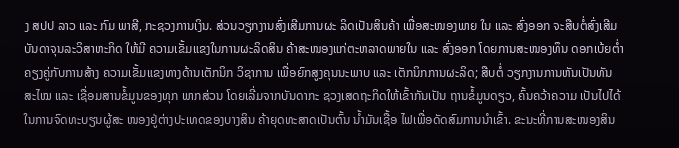ງ ສປປ ລາວ ແລະ ກົມ ພາສີ, ກະຊວງການເງິນ. ສ່ວນວຽກງານສົ່ງເສີມການຜະ ລິດເປັນສິນຄ້າ ເພື່ອສະໜອງພາຍ ໃນ ແລະ ສົ່ງອອກ ຈະສືບຕໍ່ສົ່ງເສີມ ບັນດາຈຸນລະວິສາຫະກິດ ໃຫ້ມີ ຄວາມເຂັ້ມແຂງໃນການຜະລິດສິນ ຄ້າສະໜອງແກ່ຕະຫລາດພາຍໃນ ແລະ ສົ່ງອອກ ໂດຍການສະໜອງທຶນ ດອກເບ້ຍຕ່ຳ ຄຽງຄູ່ກັບການສ້າງ ຄວາມເຂັ້ມແຂງທາງດ້ານເຕັກນິກ ວິຊາການ ເພື່ອຍົກສູງຄຸນນະພາບ ແລະ ເຕັກນິກການຜະລິດ; ສືບຕໍ່ ວຽກງານການຫັນເປັນທັນສະໄໝ ແລະ ເຊື່ອມສານຂໍ້ມູນຂອງທຸກ ພາກສ່ວນ ໂດຍເລີ່ມຈາກບັນດາກະ ຊວງເສດຖະກິດໃຫ້ເຂົ້າກັນເປັນ ຖານຂໍ້ມູນດຽວ, ຄົ້ນຄວ້າຄວາມ ເປັນໄປໄດ້ໃນການຈົດທະບຽນຜູ້ສະ ໜອງຢູ່ຕ່າງປະເທດຂອງບາງສິນ ຄ້າຍຸດທະສາດເປັນຕົ້ນ ນ້ຳມັນເຊື້ອ ໄຟເພື່ອດັດສົມການນຳເຂົ້າ. ຂະນະທີ່ການສະໜອງສິນ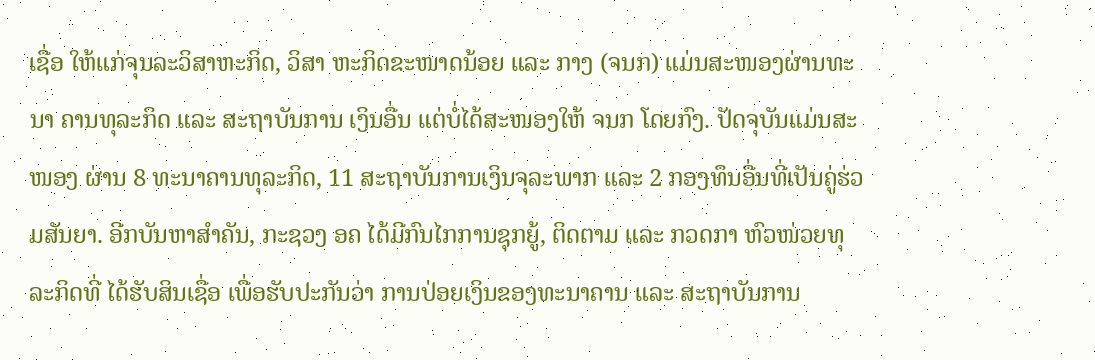ເຊື່ອ ໃຫ້ແກ່ຈຸນລະວິສາຫະກິດ, ວິສາ ຫະກິດຂະໜາດນ້ອຍ ແລະ ກາງ (ຈນກ) ແມ່ນສະໜອງຜ່ານທະນາ ຄານທຸລະກິດ ແລະ ສະຖາບັນການ ເງິນອື່ນ ແຕ່ບໍ່ໄດ້ສະໜອງໃຫ້ ຈນກ ໂດຍກົງ. ປັດຈຸບັນແມ່ນສະໜອງ ຜ່ານ 8 ທະນາຄານທຸລະກິດ, 11 ສະຖາບັນການເງິນຈຸລະພາກ ແລະ 2 ກອງທຶນອື່ນທີ່ເປັນຄູ່ຮ່ວມສັນຍາ. ອີກບັນຫາສໍາຄັນ, ກະຊວງ ອຄ ໄດ້ມີກົນໄກການຊຸກຍູ້, ຕິດຕາມ ແລະ ກວດກາ ຫົວໜ່ວຍທຸລະກິດທີ່ ໄດ້ຮັບສິນເຊື່ອ ເພື່ອຮັບປະກັນວ່າ ການປ່ອຍເງິນຂອງທະນາຄານ ແລະ ສະຖາບັນການ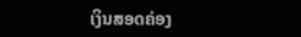ເງິນສອດຄ່ອງ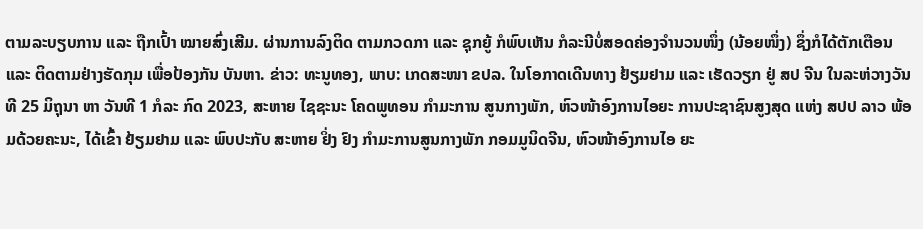ຕາມລະບຽບການ ແລະ ຖືກເປົ້າ ໝາຍສົ່ງເສີມ. ຜ່ານການລົງຕິດ ຕາມກວດກາ ແລະ ຊຸກຍູ້ ກໍພົບເຫັນ ກໍລະນີບໍ່ສອດຄ່ອງຈໍານວນໜຶ່ງ (ນ້ອຍໜຶ່ງ) ຊຶ່ງກໍໄດ້ຕັກເຕືອນ ແລະ ຕິດຕາມຢ່າງຮັດກຸມ ເພື່ອປ້ອງກັນ ບັນຫາ. ຂ່າວ: ທະນູທອງ, ພາບ: ເກດສະໜາ ຂປລ. ໃນໂອກາດເດີນທາງ ຢ້ຽມຢາມ ແລະ ເຮັດວຽກ ຢູ່ ສປ ຈີນ ໃນລະຫ່ວາງວັນທີ 25 ມິຖຸນາ ຫາ ວັນທີ 1 ກໍລະ ກົດ 2023, ສະຫາຍ ໄຊຊະນະ ໂຄດພູທອນ ກໍາມະການ ສູນກາງພັກ, ຫົວໜ້າອົງການໄອຍະ ການປະຊາຊົນສູງສຸດ ແຫ່ງ ສປປ ລາວ ພ້ອມດ້ວຍຄະນະ, ໄດ້ເຂົ້າ ຢ້ຽມຢາມ ແລະ ພົບປະກັບ ສະຫາຍ ຢິ່ງ ຢົງ ກໍາມະການສູນກາງພັກ ກອມມູນິດຈີນ, ຫົວໜ້າອົງການໄອ ຍະ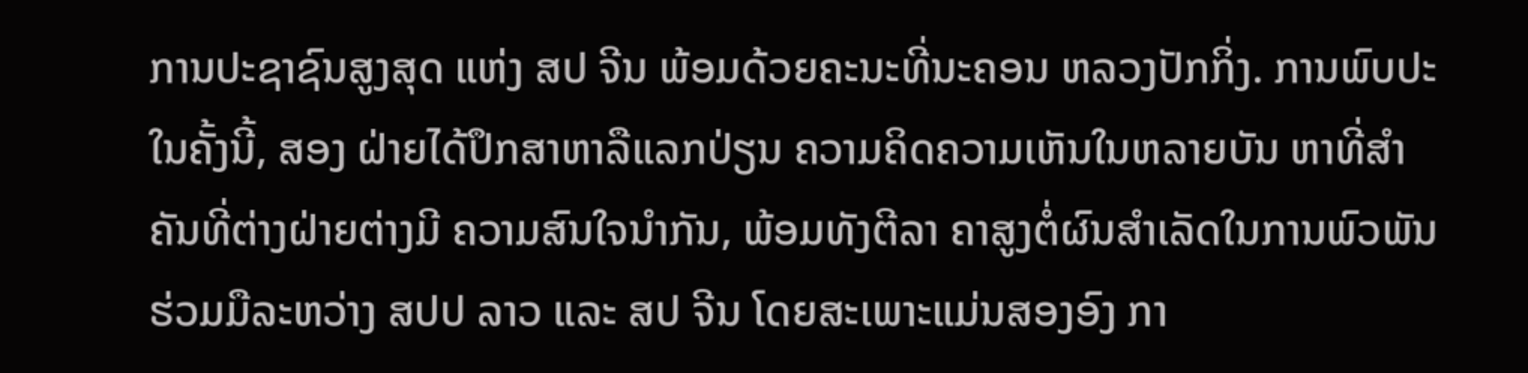ການປະຊາຊົນສູງສຸດ ແຫ່ງ ສປ ຈີນ ພ້ອມດ້ວຍຄະນະທີ່ນະຄອນ ຫລວງປັກກິ່ງ. ການພົບປະໃນຄັ້ງນີ້, ສອງ ຝ່າຍໄດ້ປຶກສາຫາລືແລກປ່ຽນ ຄວາມຄິດຄວາມເຫັນໃນຫລາຍບັນ ຫາທີ່ສໍາຄັນທີ່ຕ່າງຝ່າຍຕ່າງມີ ຄວາມສົນໃຈນໍາກັນ, ພ້ອມທັງຕີລາ ຄາສູງຕໍ່ຜົນສຳເລັດໃນການພົວພັນ ຮ່ວມມືລະຫວ່າງ ສປປ ລາວ ແລະ ສປ ຈີນ ໂດຍສະເພາະແມ່ນສອງອົງ ກາ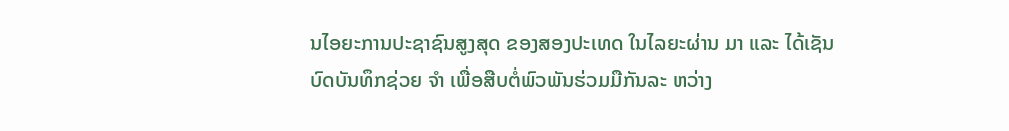ນໄອຍະການປະຊາຊົນສູງສຸດ ຂອງສອງປະເທດ ໃນໄລຍະຜ່ານ ມາ ແລະ ໄດ້ເຊັນບົດບັນທຶກຊ່ວຍ ຈຳ ເພື່ອສືບຕໍ່ພົວພັນຮ່ວມມືກັນລະ ຫວ່າງ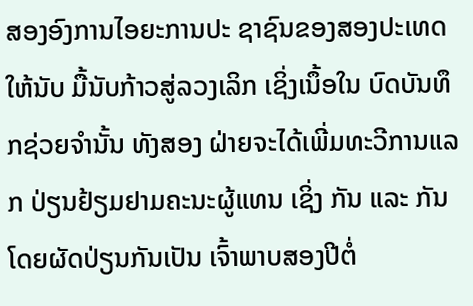ສອງອົງການໄອຍະການປະ ຊາຊົນຂອງສອງປະເທດໃຫ້ນັບ ມື້ນັບກ້າວສູ່ລວງເລິກ ເຊິ່ງເນຶ້ອໃນ ບົດບັນທຶກຊ່ວຍຈໍານັ້ນ ທັງສອງ ຝ່າຍຈະໄດ້ເພີ່ມທະວີການແລກ ປ່ຽນຢ້ຽມຢາມຄະນະຜູ້ແທນ ເຊິ່ງ ກັນ ແລະ ກັນ ໂດຍຜັດປ່ຽນກັນເປັນ ເຈົ້າພາບສອງປີຕໍ່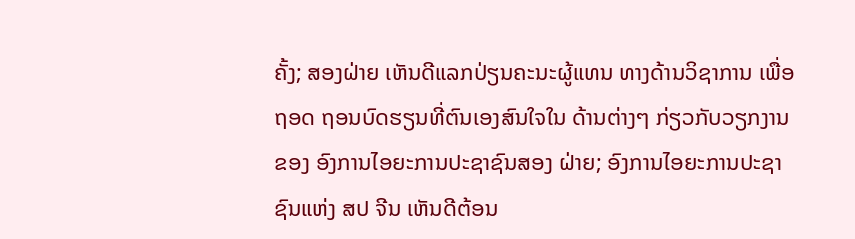ຄັ້ງ; ສອງຝ່າຍ ເຫັນດີແລກປ່ຽນຄະນະຜູ້ແທນ ທາງດ້ານວິຊາການ ເພື່ອຖອດ ຖອນບົດຮຽນທີ່ຕົນເອງສົນໃຈໃນ ດ້ານຕ່າງໆ ກ່ຽວກັບວຽກງານຂອງ ອົງການໄອຍະການປະຊາຊົນສອງ ຝ່າຍ; ອົງການໄອຍະການປະຊາ ຊົນແຫ່ງ ສປ ຈີນ ເຫັນດີຕ້ອນ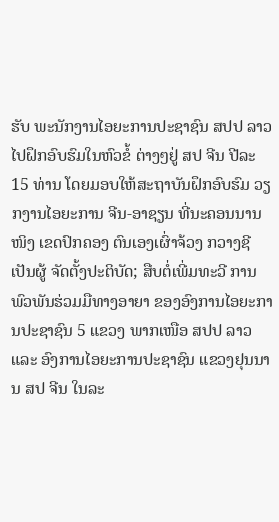ຮັບ ພະນັກງານໄອຍະການປະຊາຊົນ ສປປ ລາວ ໄປຝຶກອົບຮົມໃນຫົວຂໍ້ ຕ່າງໆຢູ່ ສປ ຈີນ ປີລະ 15 ທ່ານ ໂດຍມອບໃຫ້ສະຖາບັນຝຶກອົບຮົມ ວຽກງານໄອຍະການ ຈີນ-ອາຊຽນ ທີ່ນະຄອນນານໜິງ ເຂດປົກຄອງ ຕົນເອງເຜົ່າຈ້ວງ ກວາງຊີ ເປັນຜູ້ ຈັດຕັ້ງປະຕິບັດ; ສືບຕໍ່ເພີ່ມທະວີ ການພົວພັນຮ່ວມມືທາງອາຍາ ຂອງອົງການໄອຍະການປະຊາຊົນ 5 ແຂວງ ພາກເໜືອ ສປປ ລາວ ແລະ ອົງການໄອຍະການປະຊາຊົນ ແຂວງຢຸນນານ ສປ ຈີນ ໃນລະ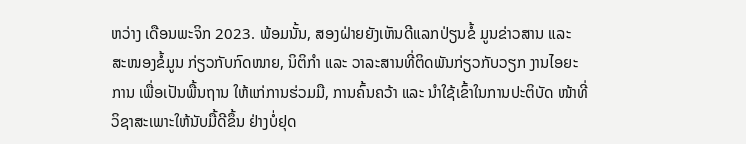ຫວ່າງ ເດືອນພະຈິກ 2023. ພ້ອມນັ້ນ, ສອງຝ່າຍຍັງເຫັນດີແລກປ່ຽນຂໍ້ ມູນຂ່າວສານ ແລະ ສະໜອງຂໍ້ມູນ ກ່ຽວກັບກົດໜາຍ, ນິຕິກໍາ ແລະ ວາລະສານທີ່ຕິດພັນກ່ຽວກັບວຽກ ງານໄອຍະການ ເພື່ອເປັນພື້ນຖານ ໃຫ້ແກ່ການຮ່ວມມື, ການຄົ້ນຄວ້າ ແລະ ນໍາໃຊ້ເຂົ້າໃນການປະຕິບັດ ໜ້າທີ່ວິຊາສະເພາະໃຫ້ນັບມື້ດີຂຶ້ນ ຢ່າງບໍ່ຢຸດ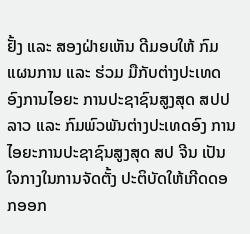ຢັ້ງ ແລະ ສອງຝ່າຍເຫັນ ດີມອບໃຫ້ ກົມແຜນການ ແລະ ຮ່ວມ ມືກັບຕ່າງປະເທດ ອົງການໄອຍະ ການປະຊາຊົນສູງສຸດ ສປປ ລາວ ແລະ ກົມພົວພັນຕ່າງປະເທດອົງ ການໄອຍະການປະຊາຊົນສູງສຸດ ສປ ຈີນ ເປັນໃຈກາງໃນການຈັດຕັ້ງ ປະຕິບັດໃຫ້ເກີດດອກອອກ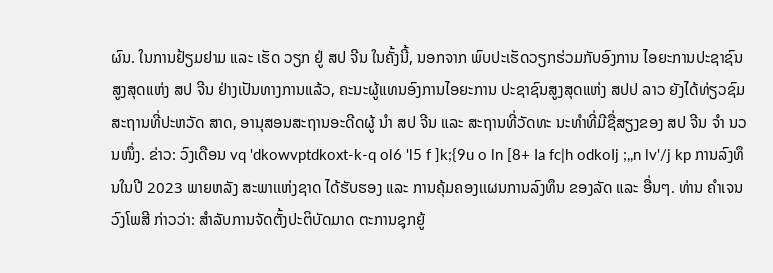ຜົນ. ໃນການຢ້ຽມຢາມ ແລະ ເຮັດ ວຽກ ຢູ່ ສປ ຈີນ ໃນຄັ້ງນີ້, ນອກຈາກ ພົບປະເຮັດວຽກຮ່ວມກັບອົງການ ໄອຍະການປະຊາຊົນສູງສຸດແຫ່ງ ສປ ຈີນ ຢ່າງເປັນທາງການແລ້ວ, ຄະນະຜູ້ແທນອົງການໄອຍະການ ປະຊາຊົນສູງສຸດແຫ່ງ ສປປ ລາວ ຍັງໄດ້ທ່ຽວຊົມສະຖານທີ່ປະຫວັດ ສາດ, ອານຸສອນສະຖານອະດີດຜູ້ ນຳ ສປ ຈີນ ແລະ ສະຖານທີ່ວັດທະ ນະທຳທີ່ມີຊື່ສຽງຂອງ ສປ ຈີນ ຈຳ ນວນໜຶ່ງ. ຂ່າວ: ວົງເດືອນ vq 'dkowvptdkoxt-k-q ol6 'l5 f ]k;{9u o ln [8+ Ia fc|h odkoIj ;,,n lv'/j kp ການລົງທຶນໃນປີ 2023 ພາຍຫລັງ ສະພາເເຫ່ງຊາດ ໄດ້ຮັບຮອງ ແລະ ການຄຸ້ມຄອງເເຜນການລົງທຶນ ຂອງລັດ ແລະ ອື່ນໆ. ທ່ານ ຄໍາເຈນ ວົງໂພສີ ກ່າວວ່າ: ສຳລັບການຈັດຕັ້ງປະຕິບັດມາດ ຕະການຊຸກຍູ້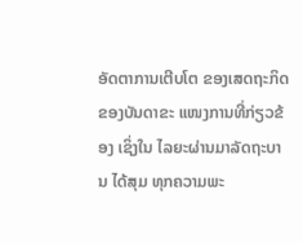ອັດຕາການເຕີບໂຕ ຂອງເສດຖະກິດ ຂອງບັນດາຂະ ແໜງການທີ່ກ່ຽວຂ້ອງ ເຊິ່ງໃນ ໄລຍະຜ່ານມາລັດຖະບານ ໄດ້ສຸມ ທຸກຄວາມພະ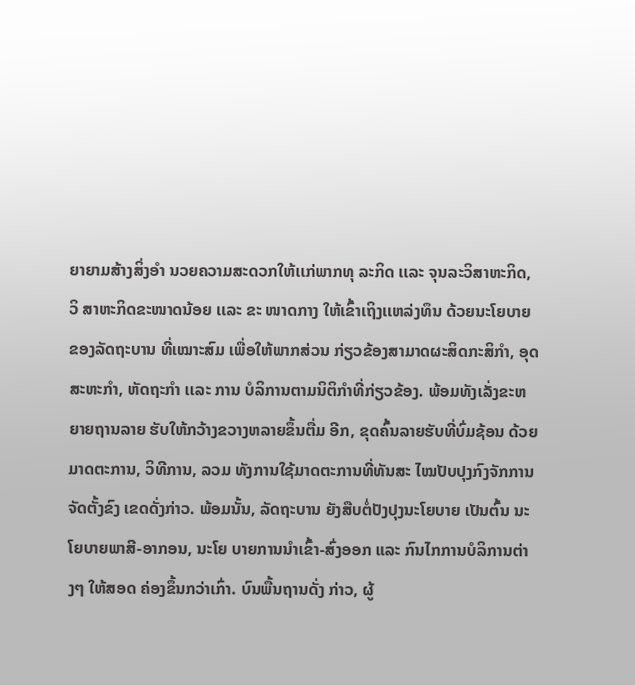ຍາຍາມສ້າງສິ່ງອໍາ ນວຍຄວາມສະດວກໃຫ້ເເກ່ພາກທຸ ລະກິດ ເເລະ ຈຸນລະວິສາຫະກິດ, ວິ ສາຫະກິດຂະໜາດນ້ອຍ ເເລະ ຂະ ໜາດກາງ ໃຫ້ເຂົ້າເຖິງເເຫລ່ງທຶນ ດ້ວຍນະໂຍບາຍຂອງລັດຖະບານ ທີ່ເໝາະສົມ ເພື່ອໃຫ້ພາກສ່ວນ ກ່ຽວຂ້ອງສາມາດຜະສິດກະສິກໍາ, ອຸດສະຫະກໍາ, ຫັດຖະກໍາ ເເລະ ການ ບໍລິການຕາມນິຕິກໍາທີ່ກ່ຽວຂ້ອງ. ພ້ອມທັງເລັ່ງຂະຫຍາຍຖານລາຍ ຮັບໃຫ້ກວ້າງຂວາງຫລາຍຂຶ້ນຕື່ມ ອີກ, ຂຸດຄົ້ນລາຍຮັບທີ່ບົ່ມຊ້ອນ ດ້ວຍມາດຕະການ, ວິທີການ, ລວມ ທັງການໃຊ້ມາດຕະການທີ່ທັນສະ ໄໝປັບປຸງກົງຈັກການຈັດຕັ້ງຂົງ ເຂດດັ່ງກ່າວ. ພ້ອມນັ້ນ, ລັດຖະບານ ຍັງສືບຕໍ່ປັງປຸງນະໂຍບາຍ ເປັນຕົ້ນ ນະໂຍບາຍພາສີ-ອາກອນ, ນະໂຍ ບາຍການນຳເຂົ້າ-ສົ່ງອອກ ແລະ ກົນໄກການບໍລິການຕ່າງໆ ໃຫ້ສອດ ຄ່ອງຂຶ້ນກວ່າເກົ່າ. ບົນພື້ນຖານດັ່ງ ກ່າວ, ຜູ້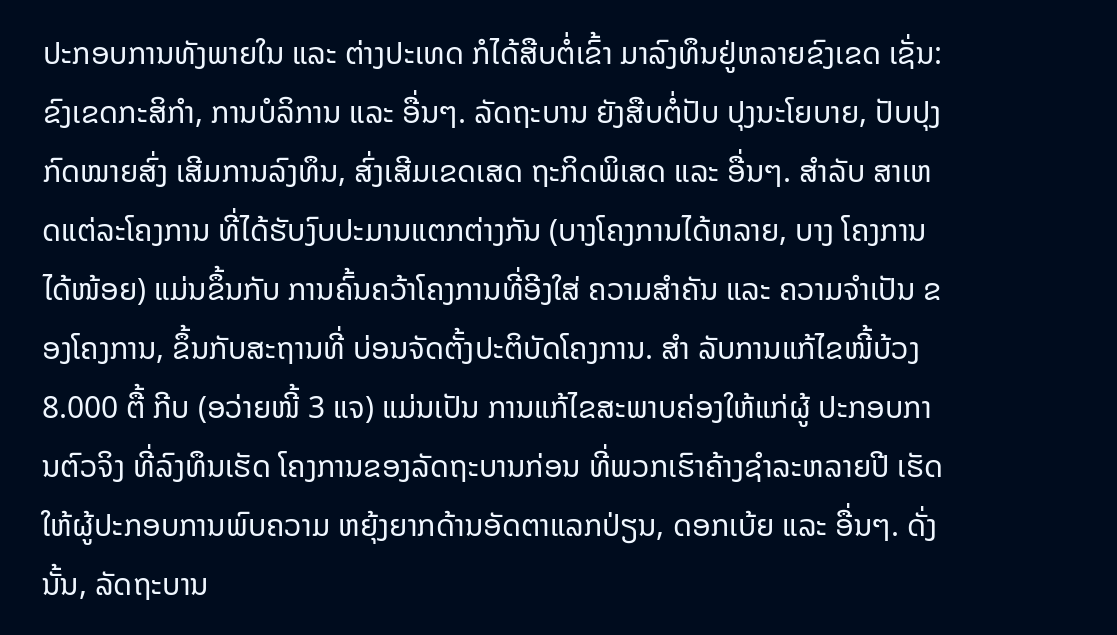ປະກອບການທັງພາຍໃນ ແລະ ຕ່າງປະເທດ ກໍໄດ້ສືບຕໍ່ເຂົ້າ ມາລົງທຶນຢູ່ຫລາຍຂົງເຂດ ເຊັ່ນ: ຂົງເຂດກະສິກຳ, ການບໍລິການ ແລະ ອື່ນໆ. ລັດຖະບານ ຍັງສືບຕໍ່ປັບ ປຸງນະໂຍບາຍ, ປັບປຸງກົດໝາຍສົ່ງ ເສີມການລົງທຶນ, ສົ່ງເສີມເຂດເສດ ຖະກິດພິເສດ ແລະ ອື່ນໆ. ສຳລັບ ສາເຫດແຕ່ລະໂຄງການ ທີ່ໄດ້ຮັບງົບປະມານແຕກຕ່າງກັນ (ບາງໂຄງການໄດ້ຫລາຍ, ບາງ ໂຄງການໄດ້ໜ້ອຍ) ແມ່ນຂຶ້ນກັບ ການຄົ້ນຄວ້າໂຄງການທີ່ອີງໃສ່ ຄວາມສຳຄັນ ແລະ ຄວາມຈໍາເປັນ ຂອງໂຄງການ, ຂຶ້ນກັບສະຖານທີ່ ບ່ອນຈັດຕັ້ງປະຕິບັດໂຄງການ. ສຳ ລັບການແກ້ໄຂໜີ້ບ້ວງ 8.000 ຕື້ ກີບ (ອວ່າຍໜີ້ 3 ແຈ) ແມ່ນເປັນ ການແກ້ໄຂສະພາບຄ່ອງໃຫ້ແກ່ຜູ້ ປະກອບການຕົວຈິງ ທີ່ລົງທຶນເຮັດ ໂຄງການຂອງລັດຖະບານກ່ອນ ທີ່ພວກເຮົາຄ້າງຊໍາລະຫລາຍປີ ເຮັດໃຫ້ຜູ້ປະກອບການພົບຄວາມ ຫຍຸ້ງຍາກດ້ານອັດຕາແລກປ່ຽນ, ດອກເບ້ຍ ແລະ ອື່ນໆ. ດັ່ງນັ້ນ, ລັດຖະບານ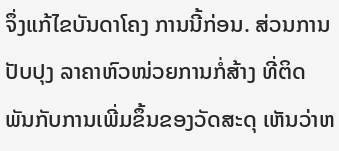ຈຶ່ງແກ້ໄຂບັນດາໂຄງ ການນີ້ກ່ອນ. ສ່ວນການປັບປຸງ ລາຄາຫົວໜ່ວຍການກໍ່ສ້າງ ທີ່ຕິດ ພັນກັບການເພີ່ມຂຶ້ນຂອງວັດສະດຸ ເຫັນວ່າຫ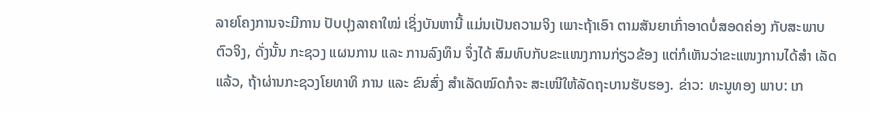ລາຍໂຄງການຈະມີການ ປັບປຸງລາຄາໃໝ່ ເຊິ່ງບັນຫານີ້ ແມ່ນເປັນຄວາມຈິງ ເພາະຖ້າເອົາ ຕາມສັນຍາເກົ່າອາດບໍ່ສອດຄ່ອງ ກັບສະພາບຕົວຈິງ, ດັ່ງນັ້ນ ກະຊວງ ແຜນການ ແລະ ການລົງທຶນ ຈຶ່ງໄດ້ ສົມທົບກັບຂະແໜງການກ່ຽວຂ້ອງ ແຕ່ກໍເຫັນວ່າຂະແໜງການໄດ້ສຳ ເລັດແລ້ວ, ຖ້າຜ່ານກະຊວງໂຍທາທິ ການ ແລະ ຂົນສົ່ງ ສຳເລັດໝົດກໍຈະ ສະເໜີໃຫ້ລັດຖະບານຮັບຮອງ. ຂ່າວ: ທະນູທອງ ພາບ: ເກ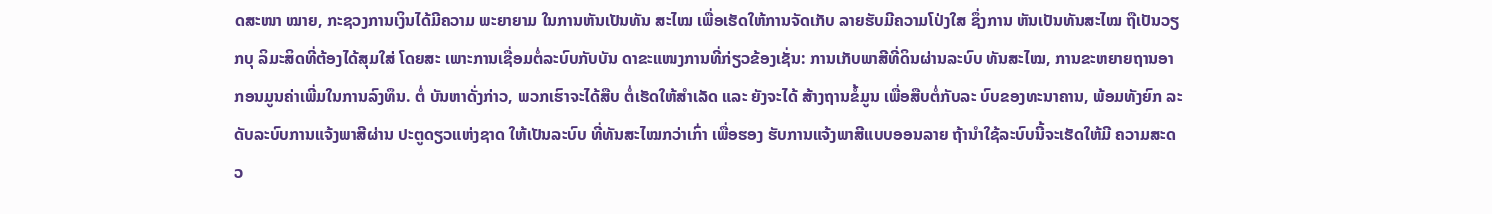ດສະໜາ ໝາຍ, ກະຊວງການເງິນໄດ້ມີຄວາມ ພະຍາຍາມ ໃນການຫັນເປັນທັນ ສະໄໝ ເພື່ອເຮັດໃຫ້ການຈັດເກັບ ລາຍຮັບມີຄວາມໂປ່ງໃສ ຊຶ່ງການ ຫັນເປັນທັນສະໄໝ ຖືເປັນວຽກບຸ ລິມະສິດທີ່ຕ້ອງໄດ້ສຸມໃສ່ ໂດຍສະ ເພາະການເຊື່ອມຕໍ່ລະບົບກັບບັນ ດາຂະແໜງການທີ່ກ່ຽວຂ້ອງເຊັ່ນ: ການເກັບພາສີທີ່ດິນຜ່ານລະບົບ ທັນສະໄໝ, ການຂະຫຍາຍຖານອາ ກອນມູນຄ່າເພີ່ມໃນການລົງທຶນ. ຕໍ່ ບັນຫາດັ່ງກ່າວ, ພວກເຮົາຈະໄດ້ສືບ ຕໍ່ເຮັດໃຫ້ສຳເລັດ ແລະ ຍັງຈະໄດ້ ສ້າງຖານຂໍ້ມູນ ເພື່ອສືບຕໍ່ກັບລະ ບົບຂອງທະນາຄານ, ພ້ອມທັງຍົກ ລະດັບລະບົບການແຈ້ງພາສີຜ່ານ ປະຕູດຽວແຫ່ງຊາດ ໃຫ້ເປັນລະບົບ ທີ່ທັນສະໄໝກວ່າເກົ່າ ເພື່ອຮອງ ຮັບການແຈ້ງພາສີແບບອອນລາຍ ຖ້ານໍາໃຊ້ລະບົບນີ້ຈະເຮັດໃຫ້ມີ ຄວາມສະດວ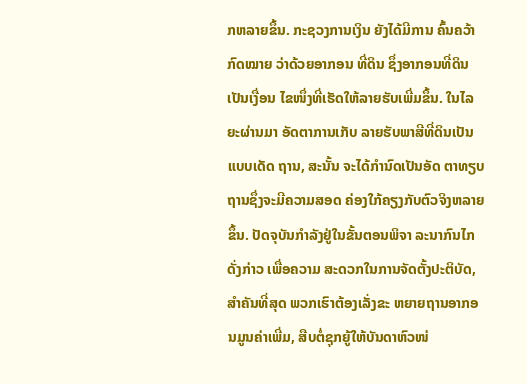ກຫລາຍຂຶ້ນ. ກະຊວງການເງິນ ຍັງໄດ້ມີການ ຄົ້ນຄວ້າກົດໝາຍ ວ່າດ້ວຍອາກອນ ທີ່ດິນ ຊຶ່ງອາກອນທີ່ດິນເປັນເງື່ອນ ໄຂໜຶ່ງທີ່ເຮັດໃຫ້ລາຍຮັບເພີ່ມຂຶ້ນ. ໃນໄລຍະຜ່ານມາ ອັດຕາການເກັບ ລາຍຮັບພາສີທີ່ດິນເປັນແບບເດັດ ຖານ, ສະນັ້ນ ຈະໄດ້ກຳນົດເປັນອັດ ຕາທຽບຖານຊຶ່ງຈະມີຄວາມສອດ ຄ່ອງໃກ້ຄຽງກັບຕົວຈິງຫລາຍຂຶ້ນ. ປັດຈຸບັນກຳລັງຢູ່ໃນຂັ້ນຕອນພິຈາ ລະນາກົນໄກດັ່ງກ່າວ ເພື່ອຄວາມ ສະດວກໃນການຈັດຕັ້ງປະຕິບັດ, ສຳຄັນທີ່ສຸດ ພວກເຮົາຕ້ອງເລັ່ງຂະ ຫຍາຍຖານອາກອນມູນຄ່າເພີ່ມ, ສືບຕໍ່ຊຸກຍູ້ໃຫ້ບັນດາຫົວໜ່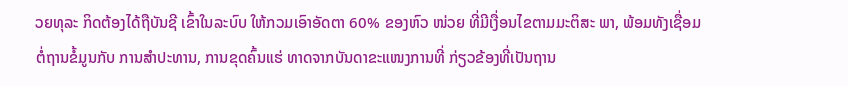ວຍທຸລະ ກິດຕ້ອງໄດ້ຖືບັນຊີ ເຂົ້າໃນລະບົບ ໃຫ້ກວມເອົາອັດຕາ 60% ຂອງຫົວ ໜ່ວຍ ທີ່ມີເງື່ອນໄຂຕາມມະຕິສະ ພາ, ພ້ອມທັງເຊື່ອມຕໍ່ຖານຂໍ້ມູນກັບ ການສຳປະທານ, ການຂຸດຄົ້ນແຮ່ ທາດຈາກບັນດາຂະແໜງການທີ່ ກ່ຽວຂ້ອງທີ່ເປັນຖານ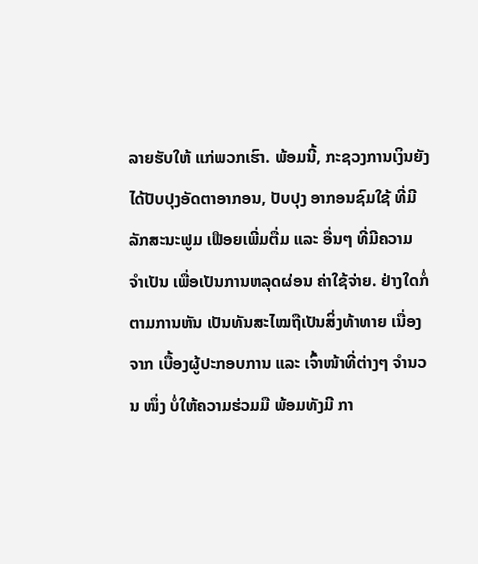ລາຍຮັບໃຫ້ ແກ່ພວກເຮົາ. ພ້ອມນີ້, ກະຊວງການເງິນຍັງ ໄດ້ປັບປຸງອັດຕາອາກອນ, ປັບປຸງ ອາກອນຊົມໃຊ້ ທີ່ມີລັກສະນະຟູມ ເຟືອຍເພີ່ມຕື່ມ ແລະ ອື່ນໆ ທີ່ມີຄວາມ ຈຳເປັນ ເພື່ອເປັນການຫລຸດຜ່ອນ ຄ່າໃຊ້ຈ່າຍ. ຢ່າງໃດກໍ່ຕາມການຫັນ ເປັນທັນສະໄໝຖືເປັນສິ່ງທ້າທາຍ ເນື່ອງຈາກ ເບື້ອງຜູ້ປະກອບການ ແລະ ເຈົ້າໜ້າທີ່ຕ່າງໆ ຈຳນວນ ໜຶ່ງ ບໍ່ໃຫ້ຄວາມຮ່ວມມື ພ້ອມທັງມີ ກາ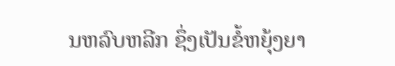ນຫລົບຫລີກ ຊຶ່ງເປັນຂໍ້ຫຍຸ້ງຍາ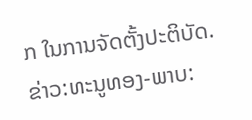ກ ໃນການຈັດຕັ້ງປະຕິບັດ. ຂ່າວ:ທະນູທອງ-ພາບ: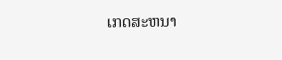ເກດສະຫນາ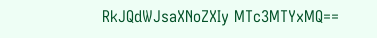RkJQdWJsaXNoZXIy MTc3MTYxMQ==